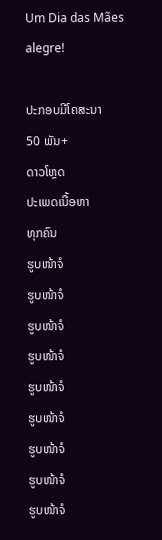Um Dia das Mães alegre!

ປະກອບມີໂຄສະນາ
50 ພັນ+
ດາວໂຫຼດ
ປະເພດເນື້ອຫາ
ທຸກຄົນ
ຮູບໜ້າຈໍ
ຮູບໜ້າຈໍ
ຮູບໜ້າຈໍ
ຮູບໜ້າຈໍ
ຮູບໜ້າຈໍ
ຮູບໜ້າຈໍ
ຮູບໜ້າຈໍ
ຮູບໜ້າຈໍ
ຮູບໜ້າຈໍ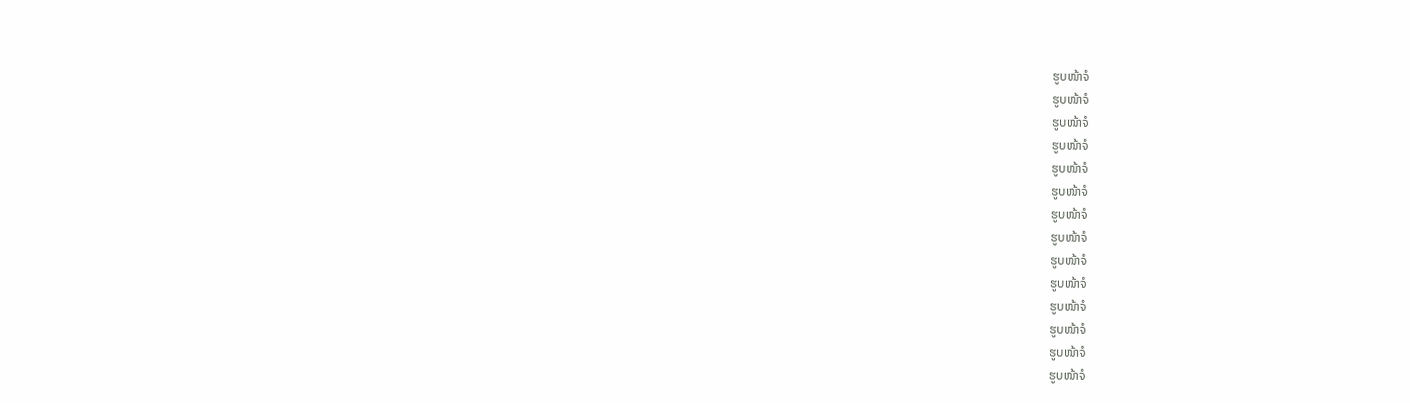ຮູບໜ້າຈໍ
ຮູບໜ້າຈໍ
ຮູບໜ້າຈໍ
ຮູບໜ້າຈໍ
ຮູບໜ້າຈໍ
ຮູບໜ້າຈໍ
ຮູບໜ້າຈໍ
ຮູບໜ້າຈໍ
ຮູບໜ້າຈໍ
ຮູບໜ້າຈໍ
ຮູບໜ້າຈໍ
ຮູບໜ້າຈໍ
ຮູບໜ້າຈໍ
ຮູບໜ້າຈໍ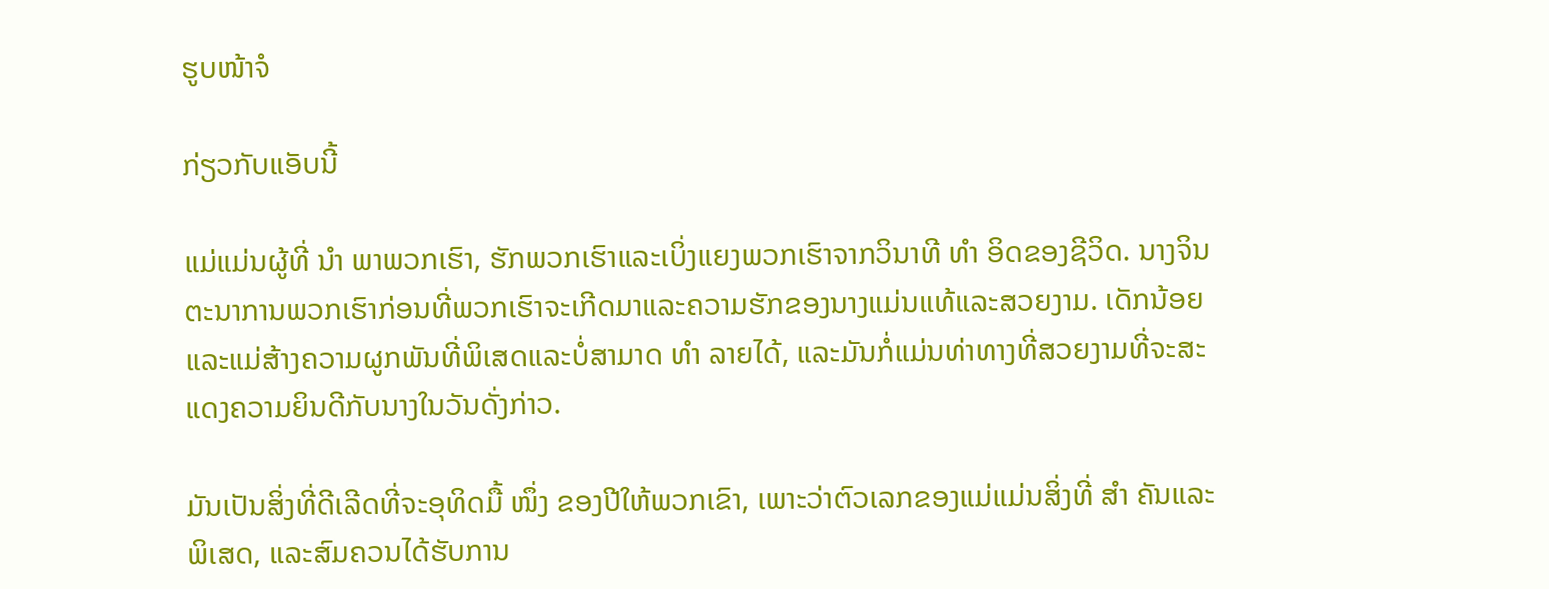ຮູບໜ້າຈໍ

ກ່ຽວກັບແອັບນີ້

ແມ່ແມ່ນຜູ້ທີ່ ນຳ ພາພວກເຮົາ, ຮັກພວກເຮົາແລະເບິ່ງແຍງພວກເຮົາຈາກວິນາທີ ທຳ ອິດຂອງຊີວິດ. ນາງຈິນຕະນາການພວກເຮົາກ່ອນທີ່ພວກເຮົາຈະເກີດມາແລະຄວາມຮັກຂອງນາງແມ່ນແທ້ແລະສວຍງາມ. ເດັກນ້ອຍແລະແມ່ສ້າງຄວາມຜູກພັນທີ່ພິເສດແລະບໍ່ສາມາດ ທຳ ລາຍໄດ້, ແລະມັນກໍ່ແມ່ນທ່າທາງທີ່ສວຍງາມທີ່ຈະສະແດງຄວາມຍິນດີກັບນາງໃນວັນດັ່ງກ່າວ.

ມັນເປັນສິ່ງທີ່ດີເລີດທີ່ຈະອຸທິດມື້ ໜຶ່ງ ຂອງປີໃຫ້ພວກເຂົາ, ເພາະວ່າຕົວເລກຂອງແມ່ແມ່ນສິ່ງທີ່ ສຳ ຄັນແລະພິເສດ, ແລະສົມຄວນໄດ້ຮັບການ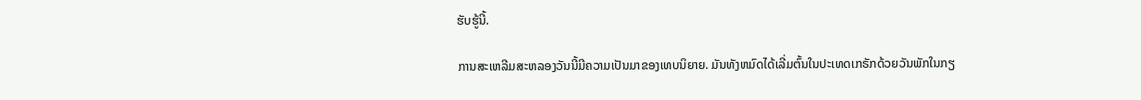ຮັບຮູ້ນີ້.

ການສະເຫລີມສະຫລອງວັນນີ້ມີຄວາມເປັນມາຂອງເທບນິຍາຍ. ມັນທັງຫມົດໄດ້ເລີ່ມຕົ້ນໃນປະເທດເກຣັກດ້ວຍວັນພັກໃນກຽ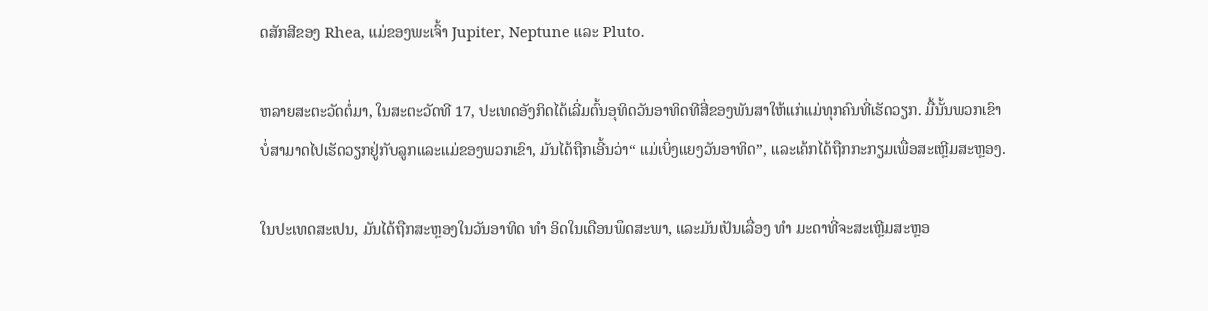ດສັກສີຂອງ Rhea, ແມ່ຂອງພະເຈົ້າ Jupiter, Neptune ແລະ Pluto.

ຫລາຍສະຕະວັດຕໍ່ມາ, ໃນສະຕະວັດທີ 17, ປະເທດອັງກິດໄດ້ເລີ່ມຕົ້ນອຸທິດວັນອາທິດທີສີ່ຂອງພັນສາໃຫ້ແກ່ແມ່ທຸກຄົນທີ່ເຮັດວຽກ. ມື້ນັ້ນພວກເຂົາບໍ່ສາມາດໄປເຮັດວຽກຢູ່ກັບລູກແລະແມ່ຂອງພວກເຂົາ, ມັນໄດ້ຖືກເອີ້ນວ່າ“ ແມ່ເບິ່ງແຍງວັນອາທິດ”, ແລະເຄ້ກໄດ້ຖືກກະກຽມເພື່ອສະເຫຼີມສະຫຼອງ.

ໃນປະເທດສະເປນ, ມັນໄດ້ຖືກສະຫຼອງໃນວັນອາທິດ ທຳ ອິດໃນເດືອນພຶດສະພາ, ແລະມັນເປັນເລື່ອງ ທຳ ມະດາທີ່ຈະສະເຫຼີມສະຫຼອ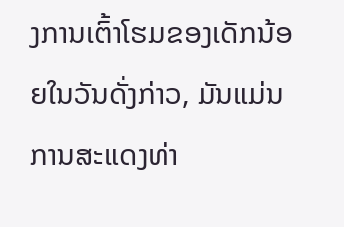ງການເຕົ້າໂຮມຂອງເດັກນ້ອຍໃນວັນດັ່ງກ່າວ, ມັນແມ່ນການສະແດງທ່າ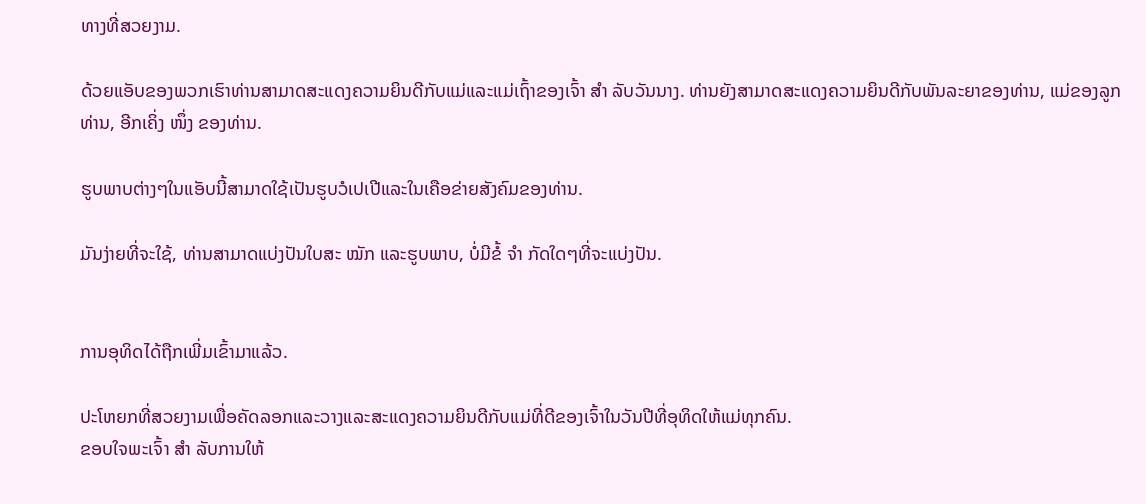ທາງທີ່ສວຍງາມ.

ດ້ວຍແອັບຂອງພວກເຮົາທ່ານສາມາດສະແດງຄວາມຍິນດີກັບແມ່ແລະແມ່ເຖົ້າຂອງເຈົ້າ ສຳ ລັບວັນນາງ. ທ່ານຍັງສາມາດສະແດງຄວາມຍິນດີກັບພັນລະຍາຂອງທ່ານ, ແມ່ຂອງລູກທ່ານ, ອີກເຄິ່ງ ໜຶ່ງ ຂອງທ່ານ.

ຮູບພາບຕ່າງໆໃນແອັບນີ້ສາມາດໃຊ້ເປັນຮູບວໍເປເປີແລະໃນເຄືອຂ່າຍສັງຄົມຂອງທ່ານ.

ມັນງ່າຍທີ່ຈະໃຊ້, ທ່ານສາມາດແບ່ງປັນໃບສະ ໝັກ ແລະຮູບພາບ, ບໍ່ມີຂໍ້ ຈຳ ກັດໃດໆທີ່ຈະແບ່ງປັນ.


ການອຸທິດໄດ້ຖືກເພີ່ມເຂົ້າມາແລ້ວ.

ປະໂຫຍກທີ່ສວຍງາມເພື່ອຄັດລອກແລະວາງແລະສະແດງຄວາມຍິນດີກັບແມ່ທີ່ດີຂອງເຈົ້າໃນວັນປີທີ່ອຸທິດໃຫ້ແມ່ທຸກຄົນ.
ຂອບໃຈພະເຈົ້າ ສຳ ລັບການໃຫ້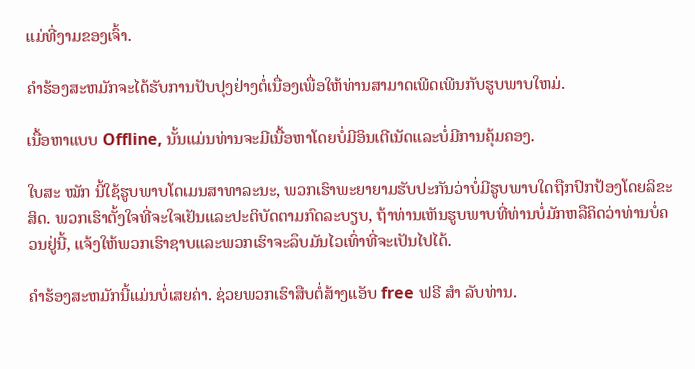ແມ່ທີ່ງາມຂອງເຈົ້າ.

ຄໍາຮ້ອງສະຫມັກຈະໄດ້ຮັບການປັບປຸງຢ່າງຕໍ່ເນື່ອງເພື່ອໃຫ້ທ່ານສາມາດເພີດເພີນກັບຮູບພາບໃຫມ່.

ເນື້ອຫາແບບ Offline, ນັ້ນແມ່ນທ່ານຈະມີເນື້ອຫາໂດຍບໍ່ມີອິນເຕີເນັດແລະບໍ່ມີການຄຸ້ມຄອງ.

ໃບສະ ໝັກ ນີ້ໃຊ້ຮູບພາບໂດເມນສາທາລະນະ, ພວກເຮົາພະຍາຍາມຮັບປະກັນວ່າບໍ່ມີຮູບພາບໃດຖືກປົກປ້ອງໂດຍລິຂະສິດ. ພວກເຮົາຕັ້ງໃຈທີ່ຈະໃຈເຢັນແລະປະຕິບັດຕາມກົດລະບຽບ, ຖ້າທ່ານເຫັນຮູບພາບທີ່ທ່ານບໍ່ມັກຫລືຄິດວ່າທ່ານບໍ່ຄວນຢູ່ນີ້, ແຈ້ງໃຫ້ພວກເຮົາຊາບແລະພວກເຮົາຈະລຶບມັນໄວເທົ່າທີ່ຈະເປັນໄປໄດ້.

ຄໍາຮ້ອງສະຫມັກນີ້ແມ່ນບໍ່ເສຍຄ່າ. ຊ່ວຍພວກເຮົາສືບຕໍ່ສ້າງແອັບ free ຟຣີ ສຳ ລັບທ່ານ.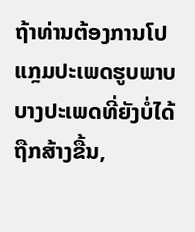ຖ້າທ່ານຕ້ອງການໂປແກຼມປະເພດຮູບພາບບາງປະເພດທີ່ຍັງບໍ່ໄດ້ຖືກສ້າງຂື້ນ,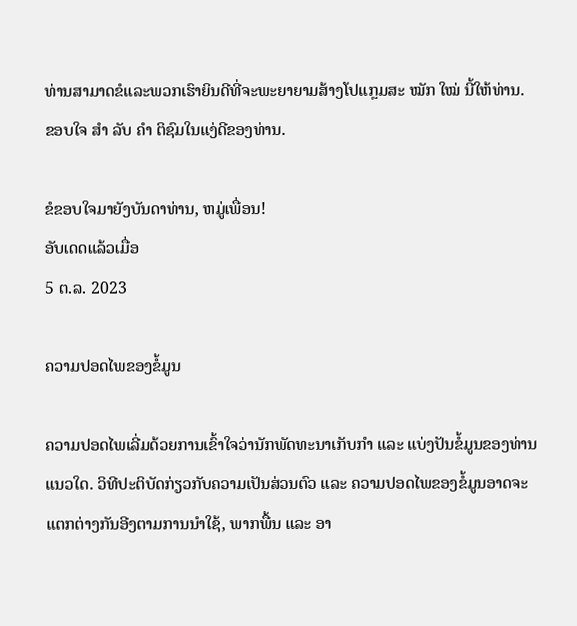ທ່ານສາມາດຂໍແລະພວກເຮົາຍິນດີທີ່ຈະພະຍາຍາມສ້າງໂປແກຼມສະ ໝັກ ໃໝ່ ນີ້ໃຫ້ທ່ານ.
ຂອບໃຈ ສຳ ລັບ ຄຳ ຕິຊົມໃນແງ່ດີຂອງທ່ານ.

ຂໍຂອບໃຈມາຍັງບັນດາທ່ານ, ຫມູ່ເພື່ອນ!
ອັບເດດແລ້ວເມື່ອ
5 ຕ.ລ. 2023

ຄວາມປອດໄພຂອງຂໍ້ມູນ

ຄວາມປອດໄພເລີ່ມດ້ວຍການເຂົ້າໃຈວ່ານັກພັດທະນາເກັບກຳ ແລະ ແບ່ງປັນຂໍ້ມູນຂອງທ່ານແນວໃດ. ວິທີປະຕິບັດກ່ຽວກັບຄວາມເປັນສ່ວນຕົວ ແລະ ຄວາມປອດໄພຂອງຂໍ້ມູນອາດຈະແຕກຕ່າງກັນອີງຕາມການນຳໃຊ້, ພາກພື້ນ ແລະ ອາ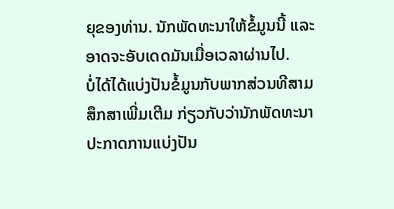ຍຸຂອງທ່ານ. ນັກພັດທະນາໃຫ້ຂໍ້ມູນນີ້ ແລະ ອາດຈະອັບເດດມັນເມື່ອເວລາຜ່ານໄປ.
ບໍ່ໄດ້ໄດ້ແບ່ງປັນຂໍ້ມູນກັບພາກສ່ວນທີສາມ
ສຶກສາເພີ່ມເຕີມ ກ່ຽວກັບວ່ານັກພັດທະນາປະກາດການແບ່ງປັນ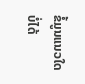ຂໍ້ມູນແນວໃດ
ບໍ່ໄດ້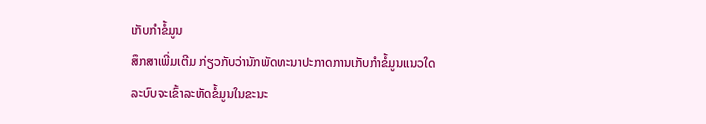ເກັບກຳຂໍ້ມູນ
ສຶກສາເພີ່ມເຕີມ ກ່ຽວກັບວ່ານັກພັດທະນາປະກາດການເກັບກຳຂໍ້ມູນແນວໃດ
ລະບົບຈະເຂົ້າລະຫັດຂໍ້ມູນໃນຂະນະ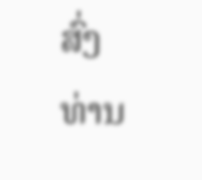ສົ່ງ
ທ່ານ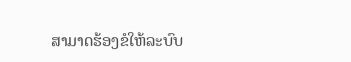ສາມາດຮ້ອງຂໍໃຫ້ລະບົບ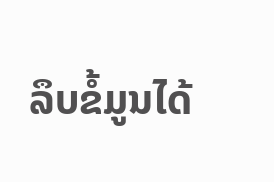ລຶບຂໍ້ມູນໄດ້